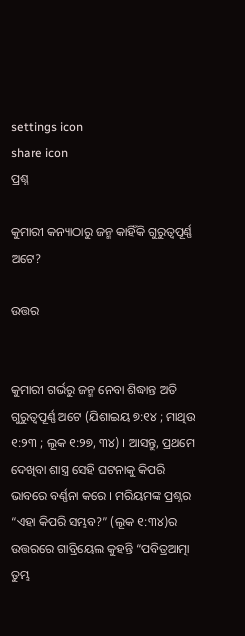settings icon
share icon
ପ୍ରଶ୍ନ

କୁମାରୀ କନ୍ୟାଠାରୁ ଜନ୍ମ କାହିଁକି ଗୁରୁତ୍ଵପୂର୍ଣ୍ଣ ଅଟେ?

ଉତ୍ତର


କୁମାରୀ ଗର୍ଭରୁ ଜନ୍ମ ନେବା ଶିଦ୍ଧାନ୍ତ ଅତି ଗୁରୁତ୍ଵପୂର୍ଣ୍ଣ ଅଟେ (ଯିଶାଇୟ ୭:୧୪ ; ମାଥିଉ ୧:୨୩ ; ଲୂକ ୧:୨୭, ୩୪) । ଆସନ୍ତୁ, ପ୍ରଥମେ ଦେଖିବା ଶାସ୍ତ୍ର ସେହି ଘଟନାକୁ କିପରି ଭାବରେ ବର୍ଣ୍ଣନା କରେ । ମରିୟମଙ୍କ ପ୍ରଶ୍ନର “ଏହା କିପରି ସମ୍ଭବ?” (ଲୂକ ୧:୩୪)ର ଉତ୍ତରରେ ଗାବ୍ରିୟେଲ କୁହନ୍ତି “ପବିତ୍ରଆତ୍ମା ତୁମ୍ଭ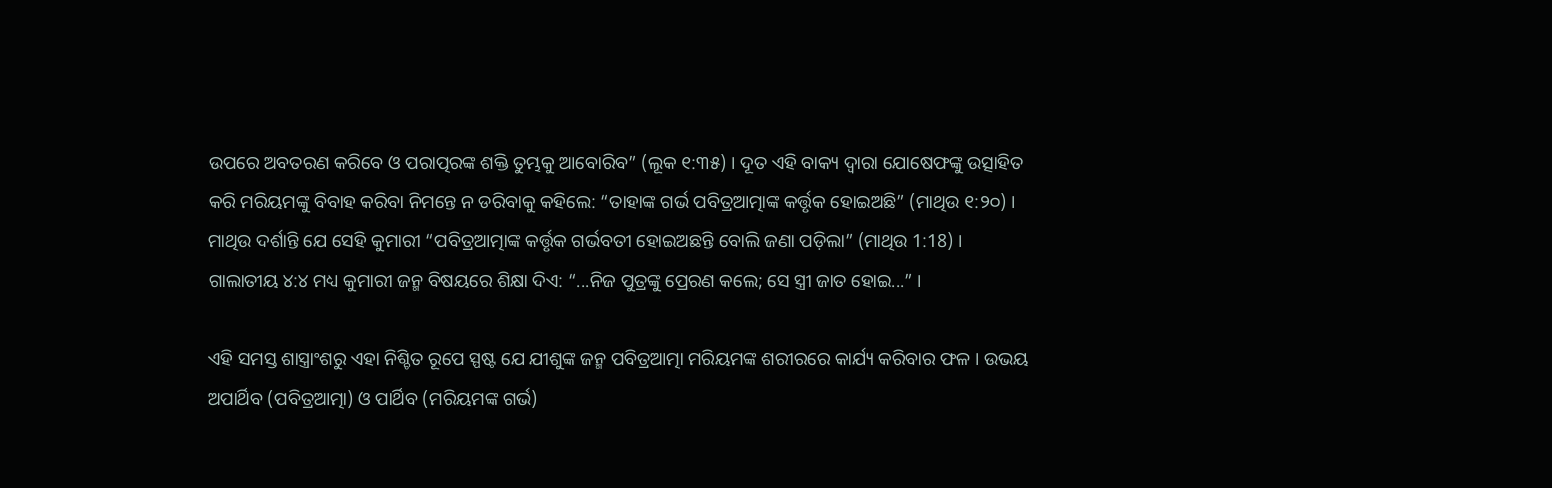ଉପରେ ଅବତରଣ କରିବେ ଓ ପରାତ୍ପରଙ୍କ ଶକ୍ତି ତୁମ୍ଭକୁ ଆବୋରିବ” (ଲୂକ ୧:୩୫) । ଦୂତ ଏହି ବାକ୍ୟ ଦ୍ଵାରା ଯୋଷେଫଙ୍କୁ ଉତ୍ସାହିତ କରି ମରିୟମଙ୍କୁ ବିବାହ କରିବା ନିମନ୍ତେ ନ ଡରିବାକୁ କହିଲେ: “ତାହାଙ୍କ ଗର୍ଭ ପବିତ୍ରଆତ୍ମାଙ୍କ କର୍ତ୍ତୃକ ହୋଇଅଛି” (ମାଥିଉ ୧:୨୦) । ମାଥିଉ ଦର୍ଶାନ୍ତି ଯେ ସେହି କୁମାରୀ “ପବିତ୍ରଆତ୍ମାଙ୍କ କର୍ତ୍ତୃକ ଗର୍ଭବତୀ ହୋଇଅଛନ୍ତି ବୋଲି ଜଣା ପଡ଼ିଲା” (ମାଥିଉ 1:18) । ଗାଲାତୀୟ ୪:୪ ମଧ୍ୟ କୁମାରୀ ଜନ୍ମ ବିଷୟରେ ଶିକ୍ଷା ଦିଏ: “...ନିଜ ପୁତ୍ରଙ୍କୁ ପ୍ରେରଣ କଲେ; ସେ ସ୍ତ୍ରୀ ଜାତ ହୋଇ...” ।

ଏହି ସମସ୍ତ ଶାସ୍ତ୍ରାଂଶରୁ ଏହା ନିଶ୍ଚିତ ରୂପେ ସ୍ପଷ୍ଟ ଯେ ଯୀଶୁଙ୍କ ଜନ୍ମ ପବିତ୍ରଆତ୍ମା ମରିୟମଙ୍କ ଶରୀରରେ କାର୍ଯ୍ୟ କରିବାର ଫଳ । ଉଭୟ ଅପାର୍ଥିବ (ପବିତ୍ରଆତ୍ମା) ଓ ପାର୍ଥିବ (ମରିୟମଙ୍କ ଗର୍ଭ)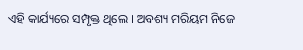ଏହି କାର୍ଯ୍ୟରେ ସମ୍ପୃକ୍ତ ଥିଲେ । ଅବଶ୍ୟ ମରିୟମ ନିଜେ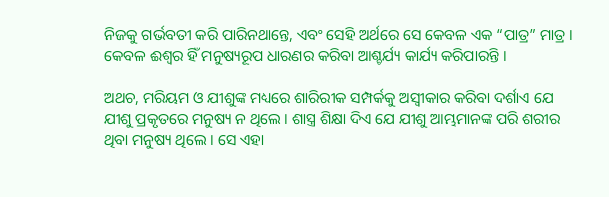ନିଜକୁ ଗର୍ଭବତୀ କରି ପାରିନଥାନ୍ତେ, ଏବଂ ସେହି ଅର୍ଥରେ ସେ କେବଳ ଏକ “ପାତ୍ର” ମାତ୍ର । କେବଳ ଈଶ୍ଵର ହିଁ ମନୁଷ୍ୟରୂପ ଧାରଣର କରିବା ଆଶ୍ଚର୍ଯ୍ୟ କାର୍ଯ୍ୟ କରିପାରନ୍ତି ।

ଅଥଚ, ମରିୟମ ଓ ଯୀଶୁଙ୍କ ମଧ୍ୟରେ ଶାରିରୀକ ସମ୍ପର୍କକୁ ଅସ୍ଵୀକାର କରିବା ଦର୍ଶାଏ ଯେ ଯୀଶୁ ପ୍ରକୃତରେ ମନୁଷ୍ୟ ନ ଥିଲେ । ଶାସ୍ତ୍ର ଶିକ୍ଷା ଦିଏ ଯେ ଯୀଶୁ ଆମ୍ଭମାନଙ୍କ ପରି ଶରୀର ଥିବା ମନୁଷ୍ୟ ଥିଲେ । ସେ ଏହା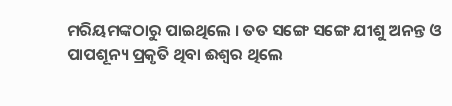ମରିୟମଙ୍କଠାରୁ ପାଇଥିଲେ । ତତ ସଙ୍ଗେ ସଙ୍ଗେ ଯୀଶୁ ଅନନ୍ତ ଓ ପାପଶୂନ୍ୟ ପ୍ରକୃତି ଥିବା ଈଶ୍ଵର ଥିଲେ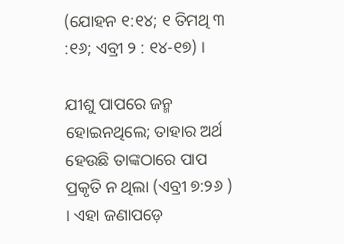(ଯୋହନ ୧:୧୪; ୧ ତିମଥି ୩ :୧୬; ଏବ୍ରୀ ୨ : ୧୪-୧୭) ।

ଯୀଶୁ ପାପରେ ଜନ୍ମ ହୋଇନଥିଲେ; ତାହାର ଅର୍ଥ ହେଉଛି ତାଙ୍କଠାରେ ପାପ ପ୍ରକୃତି ନ ଥିଲା (ଏବ୍ରୀ ୭:୨୬ ) । ଏହା ଜଣାପଡ଼େ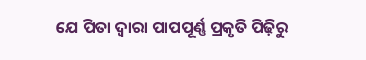ଯେ ପିତା ଦ୍ଵାରା ପାପପୂର୍ଣ୍ଣ ପ୍ରକୃତି ପିଢ଼ିରୁ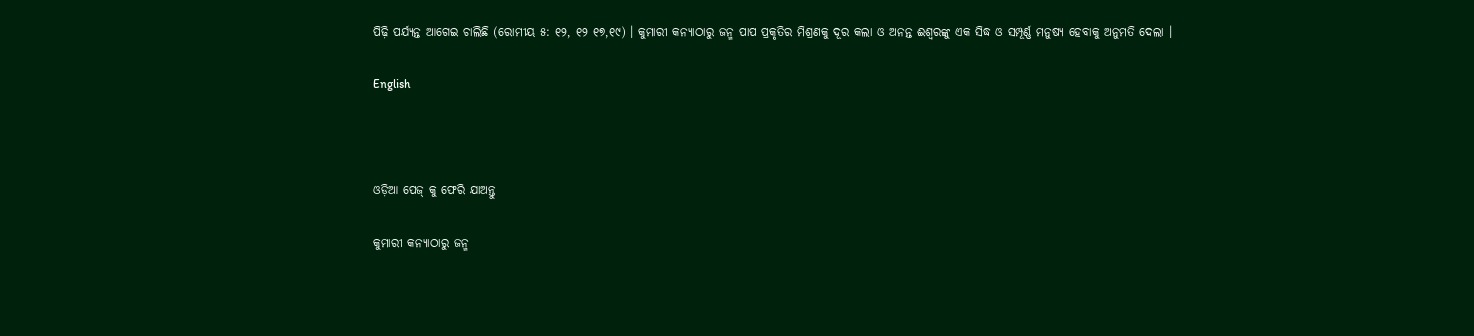ପିଢ଼ି ପର୍ଯ୍ୟନ୍ତ ଆଗେଇ ଚାଲିଛି (ରୋମୀୟ ୫: ୧୨, ୧୨ ୧୭,୧୯) । କୁମାରୀ କନ୍ୟାଠାରୁ ଜନ୍ମ ପାପ ପ୍ରକୃତିର ମିଶ୍ରଣକୁ ଦୂର କଲା ଓ ଅନନ୍ତ ଈଶ୍ଵରଙ୍କୁ ଏକ ସିଦ୍ଧ ଓ ସମ୍ପୂର୍ଣ୍ଣ ମନୁଷ୍ୟ ହେବାକୁ ଅନୁମତି ଦେଲା ।

English



ଓଡ଼ିଆ ପେଜ୍ କୁ ଫେରି ଯାଅନ୍ତୁ

କୁମାରୀ କନ୍ୟାଠାରୁ ଜନ୍ମ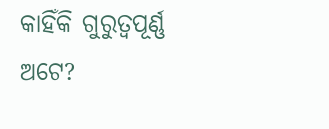କାହିଁକି ଗୁରୁତ୍ଵପୂର୍ଣ୍ଣ ଅଟେ?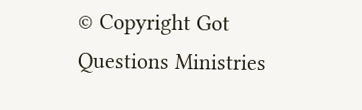© Copyright Got Questions Ministries